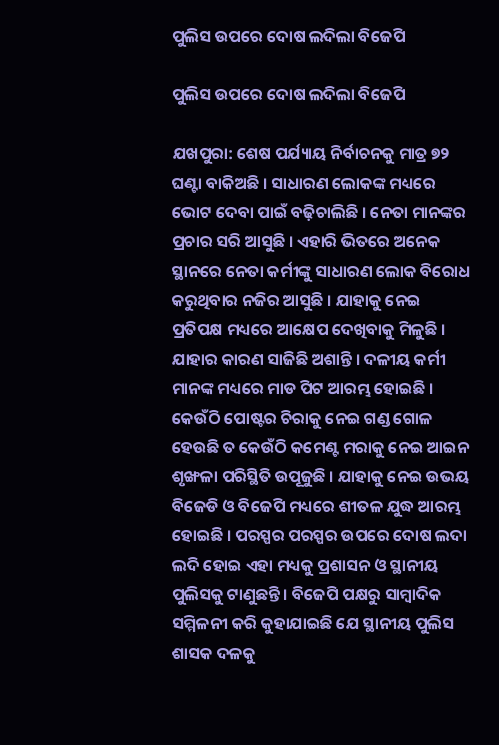ପୁଲିସ ଉପରେ ଦୋଷ ଲଦିଲା ବିଜେପି

ପୁଲିସ ଉପରେ ଦୋଷ ଲଦିଲା ବିଜେପି

ଯଖପୁରା: ଶେଷ ପର୍ଯ୍ୟାୟ ନିର୍ବାଚନକୁ ମାତ୍ର ୭୨ ଘଣ୍ଟା ବାକିଅଛି । ସାଧାରଣ ଲୋକଙ୍କ ମଧ୍ୟରେ ଭୋଟ ଦେବା ପାଇଁ ବଢ଼ିଚାଲିଛି । ନେତା ମାନଙ୍କର ପ୍ରଚାର ସରି ଆସୁଛି । ଏହାରି ଭିତରେ ଅନେକ ସ୍ଥାନରେ ନେତା କର୍ମୀଙ୍କୁ ସାଧାରଣ ଲୋକ ବିରୋଧ କରୁଥିବାର ନଜିର ଆସୁଛି । ଯାହାକୁ ନେଇ ପ୍ରତିପକ୍ଷ ମଧ୍ୟରେ ଆକ୍ଷେପ ଦେଖିବାକୁ ମିଳୁଛି । ଯାହାର କାରଣ ସାଜିଛି ଅଶାନ୍ତି । ଦଳୀୟ କର୍ମୀ ମାନଙ୍କ ମଧ୍ୟରେ ମାଡ ପିଟ ଆରମ୍ଭ ହୋଇଛି । କେଉଁଠି ପୋଷ୍ଟର ଚିରାକୁ ନେଇ ଗଣ୍ଡ ଗୋଳ ହେଉଛି ତ କେଉଁଠି କମେଣ୍ଟ ମରାକୁ ନେଇ ଆଇନ ଶୃଙ୍ଖଳା ପରିସ୍ଥିତି ଉପୂଜୁଛି । ଯାହାକୁ ନେଇ ଉଭୟ ବିଜେଡି ଓ ବିଜେପି ମଧ୍ୟରେ ଶୀତଳ ଯୁଦ୍ଧ ଆରମ୍ଭ ହୋଇଛି । ପରସ୍ପର ପରସ୍ପର ଉପରେ ଦୋଷ ଲଦା ଲଦି ହୋଇ ଏହା ମଧ୍ୟକୁ ପ୍ରଶାସନ ଓ ସ୍ଥାନୀୟ ପୁଲିସକୁ ଟାଣୁଛନ୍ତି । ବିଜେପି ପକ୍ଷରୁ ସାମ୍ବାଦିକ ସମ୍ମିଳନୀ କରି କୁହାଯାଇଛି ଯେ ସ୍ଥାନୀୟ ପୁଲିସ ଶାସକ ଦଳକୁ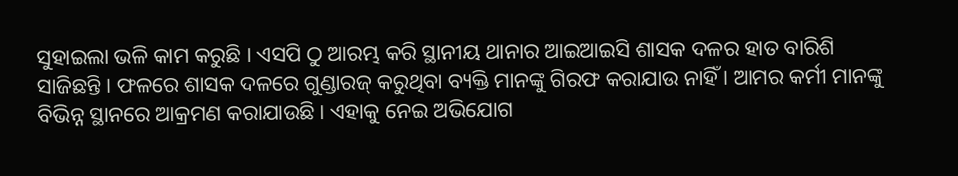ସୁହାଇଲା ଭଳି କାମ କରୁଛି । ଏସପି ଠୁ ଆରମ୍ଭ କରି ସ୍ଥାନୀୟ ଥାନାର ଆଇଆଇସି ଶାସକ ଦଳର ହାତ ବାରିଶି ସାଜିଛନ୍ତି । ଫଳରେ ଶାସକ ଦଳରେ ଗୁଣ୍ଡାରଜ୍ କରୁଥିବା ବ୍ୟକ୍ତି ମାନଙ୍କୁ ଗିରଫ କରାଯାଉ ନାହିଁ । ଆମର କର୍ମୀ ମାନଙ୍କୁ ବିଭିନ୍ନ ସ୍ଥାନରେ ଆକ୍ରମଣ କରାଯାଉଛି । ଏହାକୁ ନେଇ ଅଭିଯୋଗ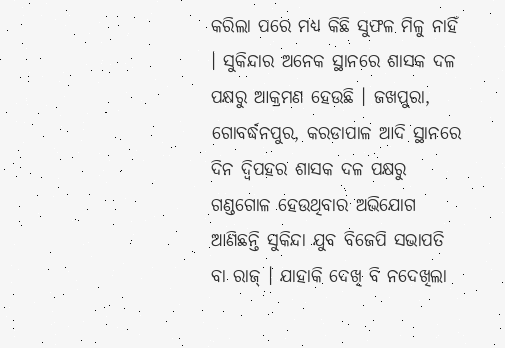କରିଲା ପରେ ମଧ୍ୟ କିଛି ସୁଫଳ ମିଳୁ ନାହିଁ । ସୁକିନ୍ଦାର ଅନେକ ସ୍ଥାନରେ ଶାସକ ଦଳ ପକ୍ଷରୁ ଆକ୍ରମଣ ହେଉଛି । ଜଖପୁରା, ଗୋବର୍ଦ୍ଧନପୁର, କରଡାପାଳ ଆଦି ସ୍ଥାନରେ ଦିନ ଦ୍ୱିପହର ଶାସକ ଦଳ ପକ୍ଷରୁ ଗଣ୍ଡଗୋଳ ହେଉଥିବାର ଅଭିଯୋଗ ଆଣିଛନ୍ତି ସୁକିନ୍ଦା ଯୁବ ବିଜେପି ସଭାପତି ବା ରାଜ୍ । ଯାହାକି ଦେଖି ବି ନଦେଖିଲା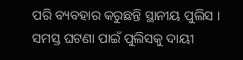ପରି ବ୍ୟବହାର କରୁଛନ୍ତି ସ୍ଥାନୀୟ ପୁଲିସ । ସମସ୍ତ ଘଟଣା ପାଇଁ ପୁଲିସକୁ ଦାୟୀ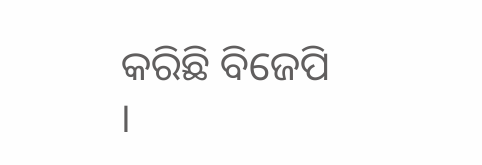କରିଛି ବିଜେପି ।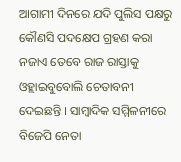ଆଗାମୀ ଦିନରେ ଯଦି ପୁଲିସ ପକ୍ଷରୁ କୌଣସି ପଦକ୍ଷେପ ଗ୍ରହଣ କରା ନଜାଏ ତେବେ ରାଜ ରାସ୍ତାକୁ ଓହ୍ଲାଇବୁବୋଲି ଚେତାବନୀ ଦେଇଛନ୍ତି । ସାମ୍ବାଦିକ ସମ୍ମିଳନୀରେ ବିଜେପି ନେତା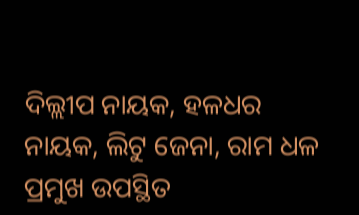ଦିଲ୍ଲୀପ ନାୟକ, ହଳଧର ନାୟକ, ଲିଟୁ ଜେନା, ରାମ ଧଳ ପ୍ରମୁଖ ଉପସ୍ଥିତ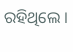ରହିଥିଲେ ।